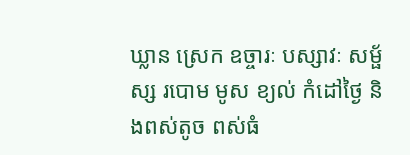ឃ្លាន ស្រេក ឧច្ចារៈ បស្សាវៈ សម្ផ័ស្ស របោម មូស ខ្យល់ កំដៅថ្ងៃ និងពស់តូច ពស់ធំ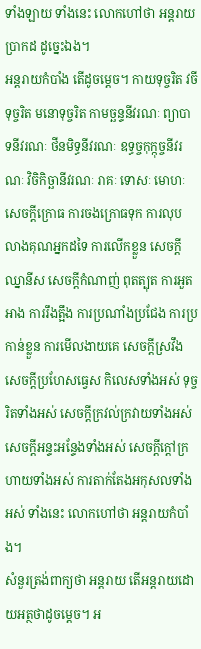ទាំងឡាយ ទាំងនេះ លោកហៅថា អន្តរាយបា្រកដ ដូច្នេះឯង។
អន្តរាយកំបាំង តើដូចម្តេច។ កាយទុច្ចរិត វចីទុច្ចរិត មនោទុច្ចរិត កាមច្ឆន្ទនីវរណៈ ព្យាបាទនីវរណៈ ថីនមិទ្ធនីវរណៈ ឧទ្ធច្ចកុក្កុច្ចនីវរណៈ វិចិកិច្ឆានីវរណៈ រាគៈ ទោសៈ មោហៈ សេចក្តីក្រោធ ការចងក្រោធទុក ការលុបលាងគុណអ្នកដទៃ ការលើកខ្លួន សេចក្តីឈ្នានីស សេចក្តីកំណាញ់ ពុតត្បុត ការអួតអាង ការរឹងត្អឹង ការប្រណាំងប្រជែង ការប្រកាន់ខ្លួន ការមើលងាយគេ សេចក្តីស្រវឹង សេចក្តីប្រហែសធ្វេស កិលេសទាំងអស់ ទុច្ចរិតទាំងអស់ សេចក្តីក្រវល់ក្រវាយទាំងអស់ សេចក្តីអន្ទះអន្ទែងទាំងអស់ សេចក្តីក្តៅក្រហាយទាំងអស់ ការតាក់តែងអកុសលទាំងអស់ ទាំងនេះ លោកហៅថា អន្តរាយកំបាំង។
សំនួរត្រង់ពាក្យថា អន្តរាយ តើអន្តរាយដោយអត្ថថាដូចម្តេច។ អ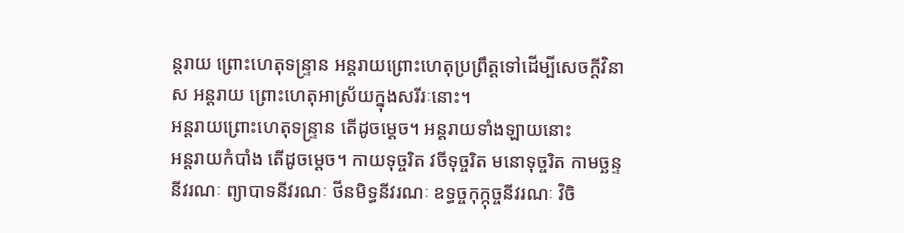ន្តរាយ ព្រោះហេតុទន្ទ្រាន អន្តរាយព្រោះហេតុប្រព្រឹត្តទៅដើម្បីសេចក្តីវិនាស អន្តរាយ ព្រោះហេតុអាស្រ័យក្នុងសរីរៈនោះ។
អន្តរាយព្រោះហេតុទន្រ្ទាន តើដូចម្តេច។ អន្តរាយទាំងឡាយនោះ
អន្តរាយកំបាំង តើដូចម្តេច។ កាយទុច្ចរិត វចីទុច្ចរិត មនោទុច្ចរិត កាមច្ឆន្ទនីវរណៈ ព្យាបាទនីវរណៈ ថីនមិទ្ធនីវរណៈ ឧទ្ធច្ចកុក្កុច្ចនីវរណៈ វិចិ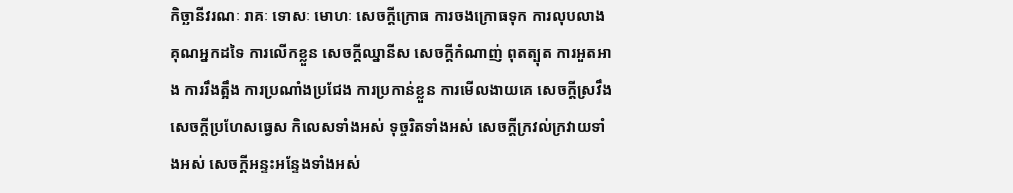កិច្ឆានីវរណៈ រាគៈ ទោសៈ មោហៈ សេចក្តីក្រោធ ការចងក្រោធទុក ការលុបលាងគុណអ្នកដទៃ ការលើកខ្លួន សេចក្តីឈ្នានីស សេចក្តីកំណាញ់ ពុតត្បុត ការអួតអាង ការរឹងត្អឹង ការប្រណាំងប្រជែង ការប្រកាន់ខ្លួន ការមើលងាយគេ សេចក្តីស្រវឹង សេចក្តីប្រហែសធ្វេស កិលេសទាំងអស់ ទុច្ចរិតទាំងអស់ សេចក្តីក្រវល់ក្រវាយទាំងអស់ សេចក្តីអន្ទះអន្ទែងទាំងអស់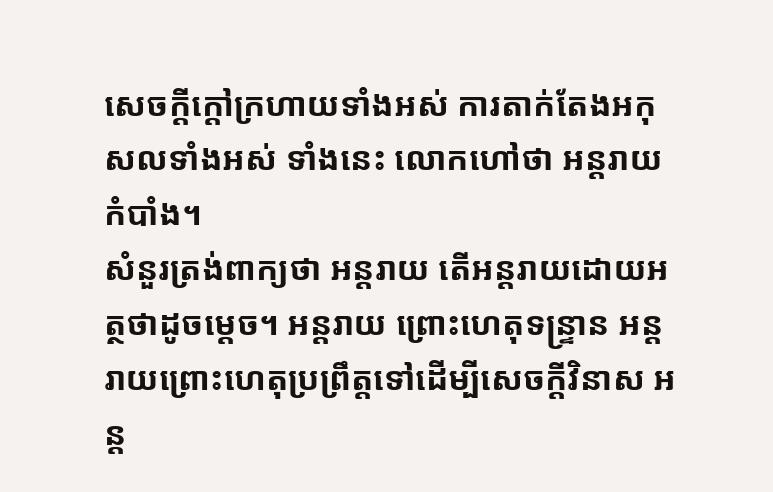សេចក្តីក្តៅក្រហាយទាំងអស់ ការតាក់តែងអកុសលទាំងអស់ ទាំងនេះ លោកហៅថា អន្តរាយកំបាំង។
សំនួរត្រង់ពាក្យថា អន្តរាយ តើអន្តរាយដោយអត្ថថាដូចម្តេច។ អន្តរាយ ព្រោះហេតុទន្ទ្រាន អន្តរាយព្រោះហេតុប្រព្រឹត្តទៅដើម្បីសេចក្តីវិនាស អន្ត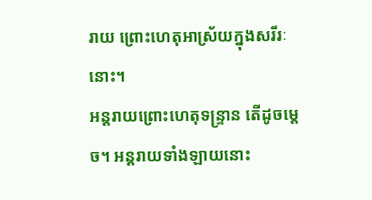រាយ ព្រោះហេតុអាស្រ័យក្នុងសរីរៈនោះ។
អន្តរាយព្រោះហេតុទន្រ្ទាន តើដូចម្តេច។ អន្តរាយទាំងឡាយនោះ